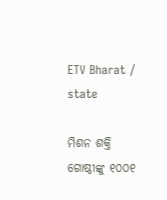ETV Bharat / state

ମିଶନ ଶକ୍ତି ଗୋଷ୍ଠୀଙ୍କୁ ୧୦୦୧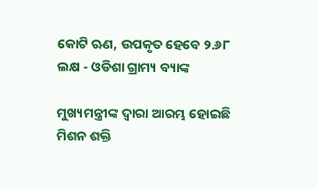କୋଟି ଋଣ, ଉପକୃତ ହେବେ ୨.୬୮ ଲକ୍ଷ - ଓଡିଶା ଗ୍ରାମ୍ୟ ବ୍ୟାଙ୍କ

ମୁଖ୍ୟମନ୍ତ୍ରୀଙ୍କ ଦ୍ବାରା ଆରମ୍ଭ ହୋଇଛି ମିଶନ ଶକ୍ତି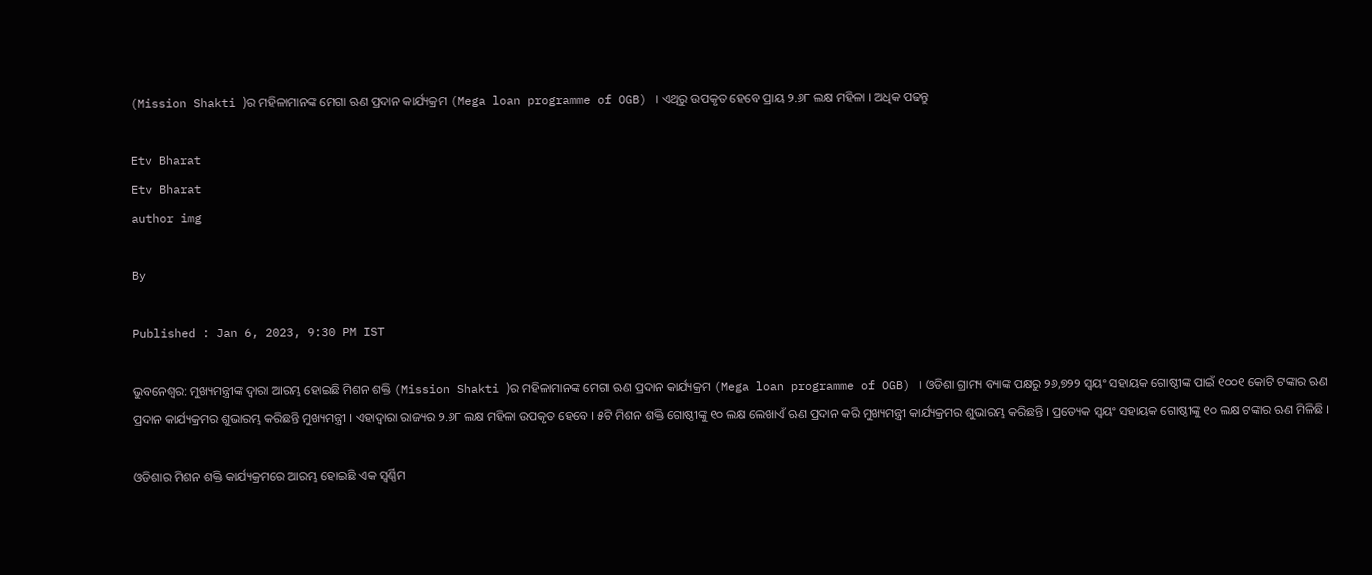(Mission Shakti )ର ମହିଳାମାନଙ୍କ ମେଗା ଋଣ ପ୍ରଦାନ କାର୍ଯ୍ୟକ୍ରମ (Mega loan programme of OGB) । ଏଥିରୁ ଉପକୃତ ହେବେ ପ୍ରାୟ ୨.୬୮ ଲକ୍ଷ ମହିଳା । ଅଧିକ ପଢନ୍ତୁ

Etv Bharat
Etv Bharat
author img

By

Published : Jan 6, 2023, 9:30 PM IST

ଭୁବନେଶ୍ବର: ମୁଖ୍ୟମନ୍ତ୍ରୀଙ୍କ ଦ୍ବାରା ଆରମ୍ଭ ହୋଇଛି ମିଶନ ଶକ୍ତି (Mission Shakti )ର ମହିଳାମାନଙ୍କ ମେଗା ଋଣ ପ୍ରଦାନ କାର୍ଯ୍ୟକ୍ରମ (Mega loan programme of OGB) । ଓଡିଶା ଗ୍ରାମ୍ୟ ବ୍ୟାଙ୍କ ପକ୍ଷରୁ ୨୬,୭୨୨ ସ୍ବୟଂ ସହାୟକ ଗୋଷ୍ଠୀଙ୍କ ପାଇଁ ୧୦୦୧ କୋଟି ଟଙ୍କାର ଋଣ ପ୍ରଦାନ କାର୍ଯ୍ୟକ୍ରମର ଶୁଭାରମ୍ଭ କରିଛନ୍ତି ମୁଖ୍ୟମନ୍ତ୍ରୀ । ଏହାଦ୍ବାରା ରାଜ୍ୟର ୨.୬୮ ଲକ୍ଷ ମହିଳା ଉପକୃତ ହେବେ । ୫ଟି ମିଶନ ଶକ୍ତି ଗୋଷ୍ଠୀଙ୍କୁ ୧୦ ଲକ୍ଷ ଲେଖାଏଁ ଋଣ ପ୍ରଦାନ କରି ମୁଖ୍ୟମନ୍ତ୍ରୀ କାର୍ଯ୍ୟକ୍ରମର ଶୁଭାରମ୍ଭ କରିଛନ୍ତି । ପ୍ରତ୍ୟେକ ସ୍ବୟଂ ସହାୟକ ଗୋଷ୍ଠୀଙ୍କୁ ୧୦ ଲକ୍ଷ ଟଙ୍କାର ଋଣ ମିଳିଛି ।

ଓଡିଶାର ମିଶନ ଶକ୍ତି କାର୍ଯ୍ୟକ୍ରମରେ ଆରମ୍ଭ ହୋଇଛି ଏକ ସ୍ବର୍ଣ୍ଣିମ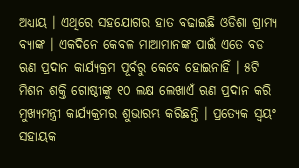ଅଧ୍ୟାୟ । ଏଥିରେ ସହଯୋଗର ହାତ ବଢାଇଛି ଓଡିଶା ଗ୍ରାମ୍ୟ ବ୍ୟାଙ୍କ । ଏକଦିନେ କେବଳ ମାଆମାନଙ୍କ ପାଇଁ ଏତେ ବଡ ଋଣ ପ୍ରଦାନ କାର୍ଯ୍ୟକ୍ରମ ପୂର୍ବରୁ କେବେ ହୋଇନାହିଁ । ୫ଟି ମିଶନ ଶକ୍ତି ଗୋଷ୍ଠୀଙ୍କୁ ୧୦ ଲକ୍ଷ ଲେଖାଏଁ ଋଣ ପ୍ରଦାନ କରି ମୁଖ୍ୟମନ୍ତ୍ରୀ କାର୍ଯ୍ୟକ୍ରମର ଶୁଭାରମ୍ଭ କରିଛନ୍ତି । ପ୍ରତ୍ୟେକ ସ୍ବୟଂ ସହାୟକ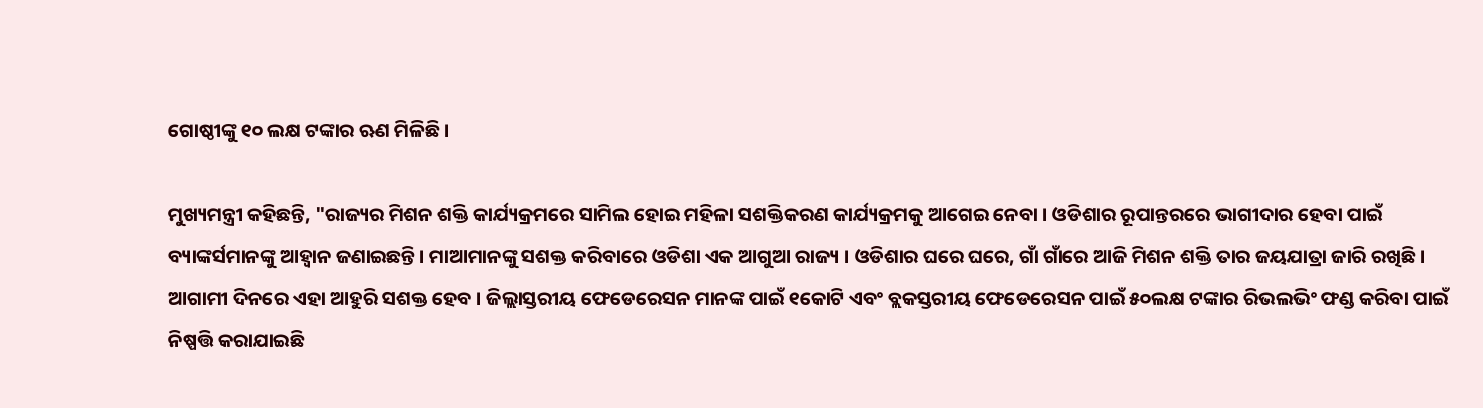ଗୋଷ୍ଠୀଙ୍କୁ ୧୦ ଲକ୍ଷ ଟଙ୍କାର ଋଣ ମିଳିଛି ।

ମୁଖ୍ୟମନ୍ତ୍ରୀ କହିଛନ୍ତି, "ରାଜ୍ୟର ମିଶନ ଶକ୍ତି କାର୍ଯ୍ୟକ୍ରମରେ ସାମିଲ ହୋଇ ମହିଳା ସଶକ୍ତିକରଣ କାର୍ଯ୍ୟକ୍ରମକୁ ଆଗେଇ ନେବା । ଓଡିଶାର ରୂପାନ୍ତରରେ ଭାଗୀଦାର ହେବା ପାଇଁ ବ୍ୟାଙ୍କର୍ସମାନଙ୍କୁ ଆହ୍ବାନ ଜଣାଇଛନ୍ତି । ମାଆମାନଙ୍କୁ ସଶକ୍ତ କରିବାରେ ଓଡିଶା ଏକ ଆଗୁଆ ରାଜ୍ୟ । ଓଡିଶାର ଘରେ ଘରେ, ଗାଁ ଗାଁରେ ଆଜି ମିଶନ ଶକ୍ତି ତାର ଜୟଯାତ୍ରା ଜାରି ରଖିଛି । ଆଗାମୀ ଦିନରେ ଏହା ଆହୁରି ସଶକ୍ତ ହେବ । ଜିଲ୍ଲାସ୍ତରୀୟ ଫେଡେରେସନ ମାନଙ୍କ ପାଇଁ ୧କୋଟି ଏବଂ ବ୍ଲକସ୍ତରୀୟ ଫେଡେରେସନ ପାଇଁ ୫୦ଲକ୍ଷ ଟଙ୍କାର ରିଭଲଭିଂ ଫଣ୍ଡ କରିବା ପାଇଁ ନିଷ୍ପତ୍ତି କରାଯାଇଛି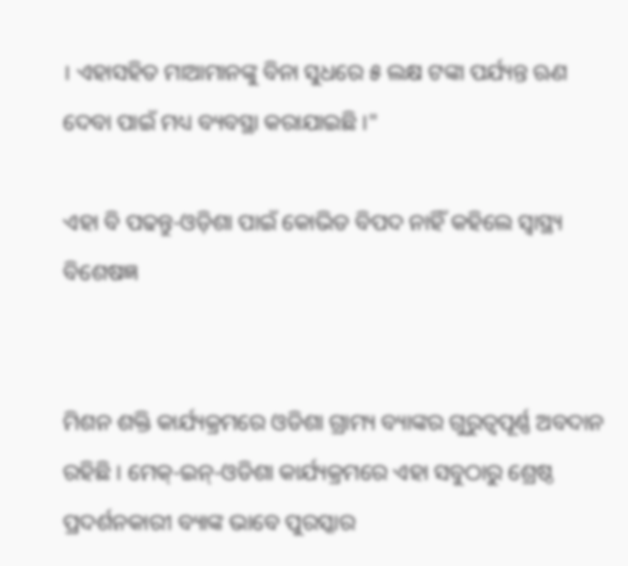। ଏହାସହିତ ମାଆମାନଙ୍କୁ ବିନା ସୁଧରେ ୫ ଲକ୍ଷ ଟଙ୍କା ପର୍ଯ୍ୟନ୍ତ ଋଣ ଦେବା ପାଇଁ ମଧ୍ୟ ବ୍ୟବସ୍ଥା କରାଯାଇଛି ।"

ଏହା ବି ପଢନ୍ତୁ-ଓଡ଼ିଶା ପାଇଁ କୋଭିଡ ବିପଦ ନାହିଁ କହିଲେ ସ୍ଵାସ୍ଥ୍ୟ ବିଶେଷଜ୍ଞ


ମିଶନ ଶକ୍ତି କାର୍ଯ୍ୟକ୍ରମରେ ଓଡିଶା ଗ୍ରାମ୍ୟ ବ୍ୟାଙ୍କର ଗୁରୁତ୍ବପୂର୍ଣ୍ଣ ଅବଦାନ ରହିଛି । ମେକ୍‌-ଇନ୍‌-ଓଡିଶା କାର୍ଯ୍ୟକ୍ରମରେ ଏହା ସବୁଠାରୁ ଶ୍ରେଷ୍ଠ ପ୍ରଦର୍ଶନକାରୀ ବ୍ୟାଙ୍କ ଭାବେ ପୁରସ୍କାର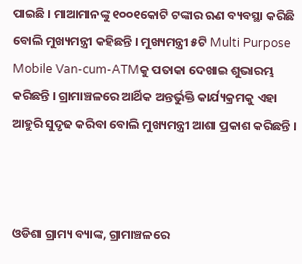ପାଇଛି । ମାଆମାନଙ୍କୁ ୧୦୦୧କୋଟି ଟଙ୍କାର ଋଣ ବ୍ୟବସ୍ଥା କରିଛି ବୋଲି ମୁଖ୍ୟମନ୍ତ୍ରୀ କହିଛନ୍ତି । ମୁଖ୍ୟମନ୍ତ୍ରୀ ୫ଟି Multi Purpose Mobile Van-cum-ATMକୁ ପତାକା ଦେଖାଇ ଶୁଭାରମ୍ଭ କରିଛନ୍ତି । ଗ୍ରାମାଞ୍ଚଳରେ ଆର୍ଥିକ ଅନ୍ତର୍ଭୁକ୍ତି କାର୍ଯ୍ୟକ୍ରମକୁ ଏହା ଆହୁରି ସୁଦୃଢ କରିବା ବୋଲି ମୁଖ୍ୟମନ୍ତ୍ରୀ ଆଶା ପ୍ରକାଶ କରିଛନ୍ତି ।



ଓଡିଶା ଗ୍ରାମ୍ୟ ବ୍ୟାଙ୍କ, ଗ୍ରାମାଞ୍ଚଳରେ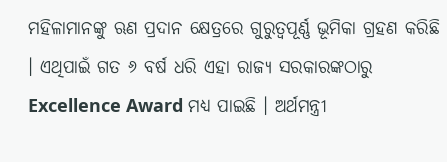ମହିଳାମାନଙ୍କୁ ଋଣ ପ୍ରଦାନ କ୍ଷେତ୍ରରେ ଗୁରୁତ୍ବପୂର୍ଣ୍ଣ ଭୂମିକା ଗ୍ରହଣ କରିଛି । ଏଥିପାଇଁ ଗତ ୬ ବର୍ଷ ଧରି ଏହା ରାଜ୍ୟ ସରକାରଙ୍କଠାରୁ Excellence Award ମଧ୍ୟ ପାଇଛି । ଅର୍ଥମନ୍ତ୍ରୀ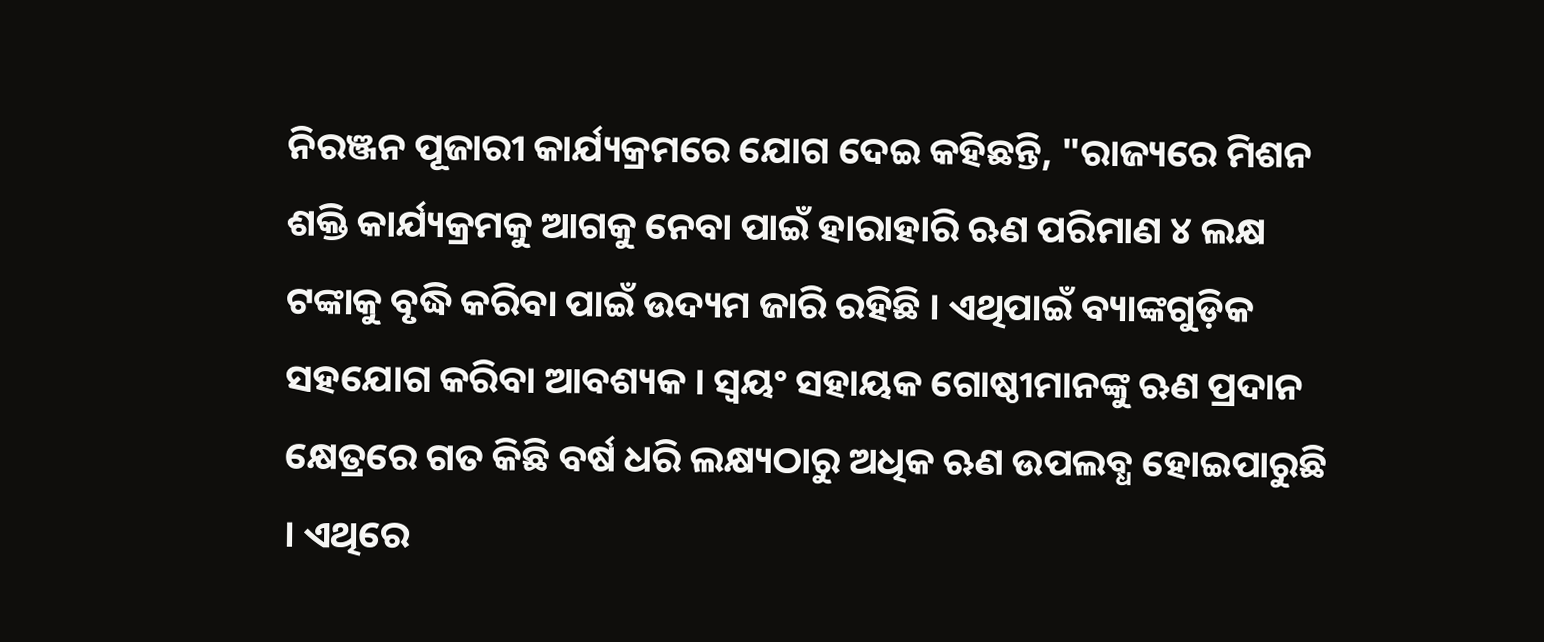ନିରଞ୍ଜନ ପୂଜାରୀ କାର୍ଯ୍ୟକ୍ରମରେ ଯୋଗ ଦେଇ କହିଛନ୍ତି, "ରାଜ୍ୟରେ ମିଶନ ଶକ୍ତି କାର୍ଯ୍ୟକ୍ରମକୁ ଆଗକୁ ନେବା ପାଇଁ ହାରାହାରି ଋଣ ପରିମାଣ ୪ ଲକ୍ଷ ଟଙ୍କାକୁ ବୃଦ୍ଧି କରିବା ପାଇଁ ଉଦ୍ୟମ ଜାରି ରହିଛି । ଏଥିପାଇଁ ବ୍ୟାଙ୍କଗୁଡ଼ିକ ସହଯୋଗ କରିବା ଆବଶ୍ୟକ । ସ୍ବୟଂ ସହାୟକ ଗୋଷ୍ଠୀମାନଙ୍କୁ ଋଣ ପ୍ରଦାନ କ୍ଷେତ୍ରରେ ଗତ କିଛି ବର୍ଷ ଧରି ଲକ୍ଷ୍ୟଠାରୁ ଅଧିକ ଋଣ ଉପଲବ୍ଧ ହୋଇପାରୁଛି । ଏଥିରେ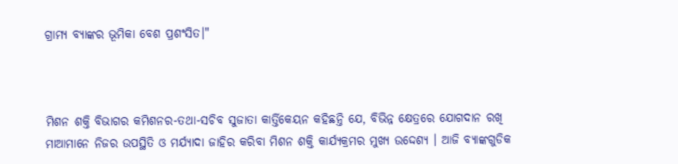ଗ୍ରାମ୍ୟ ବ୍ୟାଙ୍କର ଭୂମିକା ବେଶ ପ୍ରଶଂସିତ।"



ମିଶନ ଶକ୍ତି ବିଭାଗର କମିଶନର-ତଥା-ସଚିବ ସୁଜାତା କାର୍ତ୍ତିକେୟନ କହିଛନ୍ତି ଯେ, ବିଭିନ୍ନ କ୍ଷେତ୍ରରେ ଯୋଗଦାନ ରଖି ମାଆମାନେ ନିଜର ଉପସ୍ଥିତି ଓ ମର୍ଯ୍ୟାଦା ଜାହିର କରିବା ମିଶନ ଶକ୍ତି କାର୍ଯ୍ୟକ୍ରମର ମୁଖ୍ୟ ଉଦ୍ଦେଶ୍ୟ । ଆଜି ବ୍ୟାଙ୍କଗୁଡିକ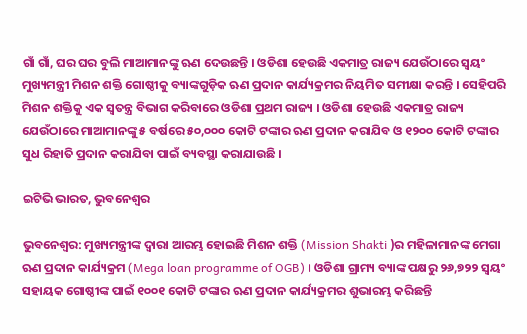ଗାଁ ଗାଁ, ଘର ଘର ବୁଲି ମାଆମାନଙ୍କୁ ଋଣ ଦେଉଛନ୍ତି । ଓଡିଶା ହେଉଛି ଏକମାତ୍ର ରାଜ୍ୟ ଯେଉଁଠାରେ ସ୍ବୟଂ ମୁଖ୍ୟମନ୍ତ୍ରୀ ମିଶନ ଶକ୍ତି ଗୋଷ୍ଠୀକୁ ବ୍ୟାଙ୍କଗୁଡ଼ିକ ଋଣ ପ୍ରଦାନ କାର୍ଯ୍ୟକ୍ରମର ନିୟମିତ ସମୀକ୍ଷା କରନ୍ତି । ସେହିପରି ମିଶନ ଶକ୍ତିକୁ ଏକ ସ୍ବତନ୍ତ୍ର ବିଭାଗ କରିବାରେ ଓଡିଶା ପ୍ରଥମ ରାଜ୍ୟ । ଓଡିଶା ହେଉଛି ଏକମାତ୍ର ରାଜ୍ୟ ଯେଉଁଠାରେ ମାଆମାନଙ୍କୁ ୫ ବର୍ଷରେ ୫୦,୦୦୦ କୋଟି ଟଙ୍କାର ଋଣ ପ୍ରଦାନ କରାଯିବ ଓ ୧୨୦୦ କୋଟି ଟଙ୍କାର ସୁଧ ରିହାତି ପ୍ରଦାନ କରାଯିବା ପାଇଁ ବ୍ୟବସ୍ଥା କରାଯାଉଛି ।

ଇଟିଭି ଭାରତ, ଭୁବନେଶ୍ବର

ଭୁବନେଶ୍ବର: ମୁଖ୍ୟମନ୍ତ୍ରୀଙ୍କ ଦ୍ବାରା ଆରମ୍ଭ ହୋଇଛି ମିଶନ ଶକ୍ତି (Mission Shakti )ର ମହିଳାମାନଙ୍କ ମେଗା ଋଣ ପ୍ରଦାନ କାର୍ଯ୍ୟକ୍ରମ (Mega loan programme of OGB) । ଓଡିଶା ଗ୍ରାମ୍ୟ ବ୍ୟାଙ୍କ ପକ୍ଷରୁ ୨୬,୭୨୨ ସ୍ବୟଂ ସହାୟକ ଗୋଷ୍ଠୀଙ୍କ ପାଇଁ ୧୦୦୧ କୋଟି ଟଙ୍କାର ଋଣ ପ୍ରଦାନ କାର୍ଯ୍ୟକ୍ରମର ଶୁଭାରମ୍ଭ କରିଛନ୍ତି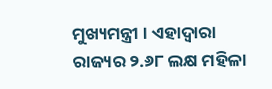ମୁଖ୍ୟମନ୍ତ୍ରୀ । ଏହାଦ୍ବାରା ରାଜ୍ୟର ୨.୬୮ ଲକ୍ଷ ମହିଳା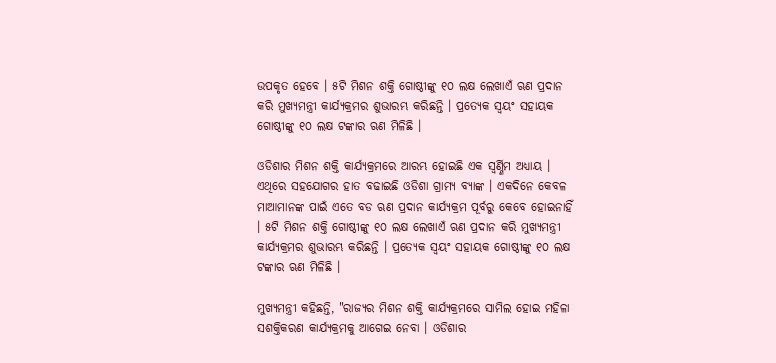ଉପକୃତ ହେବେ । ୫ଟି ମିଶନ ଶକ୍ତି ଗୋଷ୍ଠୀଙ୍କୁ ୧୦ ଲକ୍ଷ ଲେଖାଏଁ ଋଣ ପ୍ରଦାନ କରି ମୁଖ୍ୟମନ୍ତ୍ରୀ କାର୍ଯ୍ୟକ୍ରମର ଶୁଭାରମ୍ଭ କରିଛନ୍ତି । ପ୍ରତ୍ୟେକ ସ୍ବୟଂ ସହାୟକ ଗୋଷ୍ଠୀଙ୍କୁ ୧୦ ଲକ୍ଷ ଟଙ୍କାର ଋଣ ମିଳିଛି ।

ଓଡିଶାର ମିଶନ ଶକ୍ତି କାର୍ଯ୍ୟକ୍ରମରେ ଆରମ୍ଭ ହୋଇଛି ଏକ ସ୍ବର୍ଣ୍ଣିମ ଅଧ୍ୟାୟ । ଏଥିରେ ସହଯୋଗର ହାତ ବଢାଇଛି ଓଡିଶା ଗ୍ରାମ୍ୟ ବ୍ୟାଙ୍କ । ଏକଦିନେ କେବଳ ମାଆମାନଙ୍କ ପାଇଁ ଏତେ ବଡ ଋଣ ପ୍ରଦାନ କାର୍ଯ୍ୟକ୍ରମ ପୂର୍ବରୁ କେବେ ହୋଇନାହିଁ । ୫ଟି ମିଶନ ଶକ୍ତି ଗୋଷ୍ଠୀଙ୍କୁ ୧୦ ଲକ୍ଷ ଲେଖାଏଁ ଋଣ ପ୍ରଦାନ କରି ମୁଖ୍ୟମନ୍ତ୍ରୀ କାର୍ଯ୍ୟକ୍ରମର ଶୁଭାରମ୍ଭ କରିଛନ୍ତି । ପ୍ରତ୍ୟେକ ସ୍ବୟଂ ସହାୟକ ଗୋଷ୍ଠୀଙ୍କୁ ୧୦ ଲକ୍ଷ ଟଙ୍କାର ଋଣ ମିଳିଛି ।

ମୁଖ୍ୟମନ୍ତ୍ରୀ କହିଛନ୍ତି, "ରାଜ୍ୟର ମିଶନ ଶକ୍ତି କାର୍ଯ୍ୟକ୍ରମରେ ସାମିଲ ହୋଇ ମହିଳା ସଶକ୍ତିକରଣ କାର୍ଯ୍ୟକ୍ରମକୁ ଆଗେଇ ନେବା । ଓଡିଶାର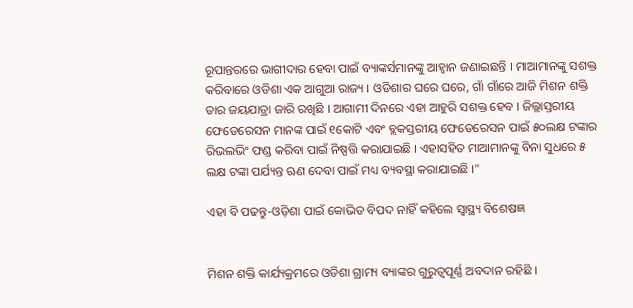ରୂପାନ୍ତରରେ ଭାଗୀଦାର ହେବା ପାଇଁ ବ୍ୟାଙ୍କର୍ସମାନଙ୍କୁ ଆହ୍ବାନ ଜଣାଇଛନ୍ତି । ମାଆମାନଙ୍କୁ ସଶକ୍ତ କରିବାରେ ଓଡିଶା ଏକ ଆଗୁଆ ରାଜ୍ୟ । ଓଡିଶାର ଘରେ ଘରେ, ଗାଁ ଗାଁରେ ଆଜି ମିଶନ ଶକ୍ତି ତାର ଜୟଯାତ୍ରା ଜାରି ରଖିଛି । ଆଗାମୀ ଦିନରେ ଏହା ଆହୁରି ସଶକ୍ତ ହେବ । ଜିଲ୍ଲାସ୍ତରୀୟ ଫେଡେରେସନ ମାନଙ୍କ ପାଇଁ ୧କୋଟି ଏବଂ ବ୍ଲକସ୍ତରୀୟ ଫେଡେରେସନ ପାଇଁ ୫୦ଲକ୍ଷ ଟଙ୍କାର ରିଭଲଭିଂ ଫଣ୍ଡ କରିବା ପାଇଁ ନିଷ୍ପତ୍ତି କରାଯାଇଛି । ଏହାସହିତ ମାଆମାନଙ୍କୁ ବିନା ସୁଧରେ ୫ ଲକ୍ଷ ଟଙ୍କା ପର୍ଯ୍ୟନ୍ତ ଋଣ ଦେବା ପାଇଁ ମଧ୍ୟ ବ୍ୟବସ୍ଥା କରାଯାଇଛି ।"

ଏହା ବି ପଢନ୍ତୁ-ଓଡ଼ିଶା ପାଇଁ କୋଭିଡ ବିପଦ ନାହିଁ କହିଲେ ସ୍ଵାସ୍ଥ୍ୟ ବିଶେଷଜ୍ଞ


ମିଶନ ଶକ୍ତି କାର୍ଯ୍ୟକ୍ରମରେ ଓଡିଶା ଗ୍ରାମ୍ୟ ବ୍ୟାଙ୍କର ଗୁରୁତ୍ବପୂର୍ଣ୍ଣ ଅବଦାନ ରହିଛି ।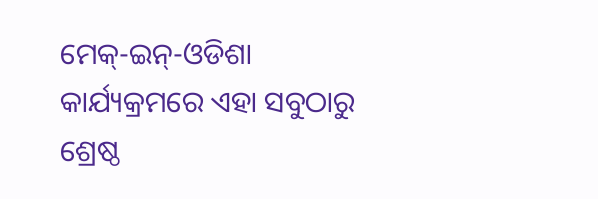ମେକ୍‌-ଇନ୍‌-ଓଡିଶା କାର୍ଯ୍ୟକ୍ରମରେ ଏହା ସବୁଠାରୁ ଶ୍ରେଷ୍ଠ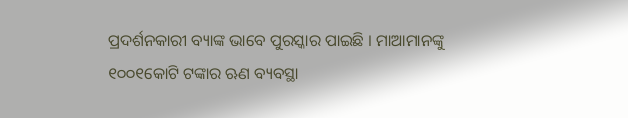ପ୍ରଦର୍ଶନକାରୀ ବ୍ୟାଙ୍କ ଭାବେ ପୁରସ୍କାର ପାଇଛି । ମାଆମାନଙ୍କୁ ୧୦୦୧କୋଟି ଟଙ୍କାର ଋଣ ବ୍ୟବସ୍ଥା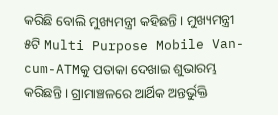କରିଛି ବୋଲି ମୁଖ୍ୟମନ୍ତ୍ରୀ କହିଛନ୍ତି । ମୁଖ୍ୟମନ୍ତ୍ରୀ ୫ଟି Multi Purpose Mobile Van-cum-ATMକୁ ପତାକା ଦେଖାଇ ଶୁଭାରମ୍ଭ କରିଛନ୍ତି । ଗ୍ରାମାଞ୍ଚଳରେ ଆର୍ଥିକ ଅନ୍ତର୍ଭୁକ୍ତି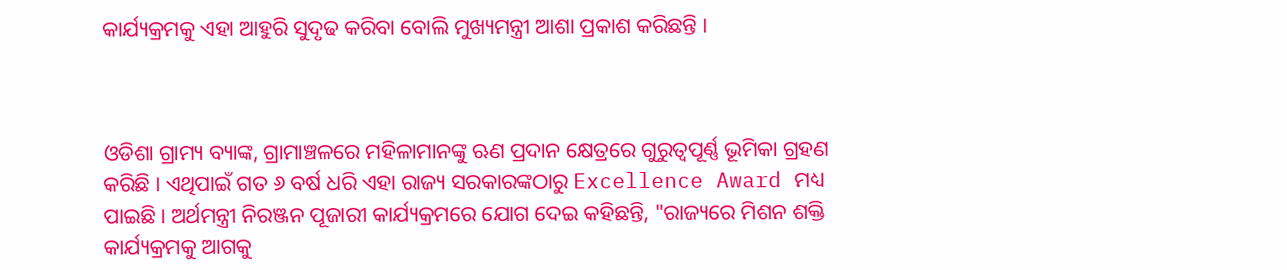କାର୍ଯ୍ୟକ୍ରମକୁ ଏହା ଆହୁରି ସୁଦୃଢ କରିବା ବୋଲି ମୁଖ୍ୟମନ୍ତ୍ରୀ ଆଶା ପ୍ରକାଶ କରିଛନ୍ତି ।



ଓଡିଶା ଗ୍ରାମ୍ୟ ବ୍ୟାଙ୍କ, ଗ୍ରାମାଞ୍ଚଳରେ ମହିଳାମାନଙ୍କୁ ଋଣ ପ୍ରଦାନ କ୍ଷେତ୍ରରେ ଗୁରୁତ୍ବପୂର୍ଣ୍ଣ ଭୂମିକା ଗ୍ରହଣ କରିଛି । ଏଥିପାଇଁ ଗତ ୬ ବର୍ଷ ଧରି ଏହା ରାଜ୍ୟ ସରକାରଙ୍କଠାରୁ Excellence Award ମଧ୍ୟ ପାଇଛି । ଅର୍ଥମନ୍ତ୍ରୀ ନିରଞ୍ଜନ ପୂଜାରୀ କାର୍ଯ୍ୟକ୍ରମରେ ଯୋଗ ଦେଇ କହିଛନ୍ତି, "ରାଜ୍ୟରେ ମିଶନ ଶକ୍ତି କାର୍ଯ୍ୟକ୍ରମକୁ ଆଗକୁ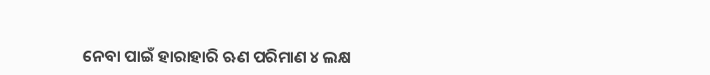ନେବା ପାଇଁ ହାରାହାରି ଋଣ ପରିମାଣ ୪ ଲକ୍ଷ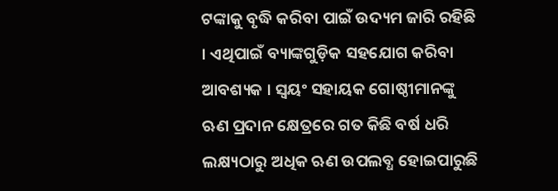ଟଙ୍କାକୁ ବୃଦ୍ଧି କରିବା ପାଇଁ ଉଦ୍ୟମ ଜାରି ରହିଛି । ଏଥିପାଇଁ ବ୍ୟାଙ୍କଗୁଡ଼ିକ ସହଯୋଗ କରିବା ଆବଶ୍ୟକ । ସ୍ବୟଂ ସହାୟକ ଗୋଷ୍ଠୀମାନଙ୍କୁ ଋଣ ପ୍ରଦାନ କ୍ଷେତ୍ରରେ ଗତ କିଛି ବର୍ଷ ଧରି ଲକ୍ଷ୍ୟଠାରୁ ଅଧିକ ଋଣ ଉପଲବ୍ଧ ହୋଇପାରୁଛି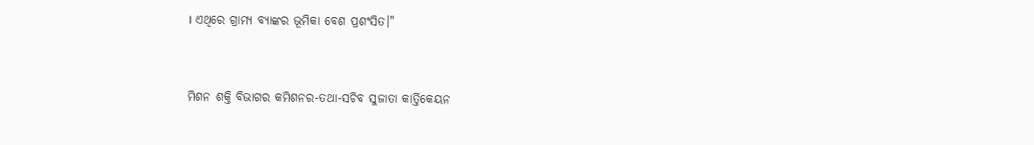। ଏଥିରେ ଗ୍ରାମ୍ୟ ବ୍ୟାଙ୍କର ଭୂମିକା ବେଶ ପ୍ରଶଂସିତ।"



ମିଶନ ଶକ୍ତି ବିଭାଗର କମିଶନର-ତଥା-ସଚିବ ସୁଜାତା କାର୍ତ୍ତିକେୟନ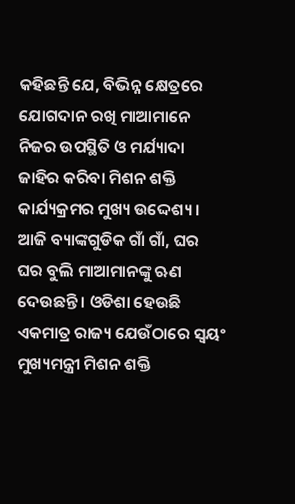କହିଛନ୍ତି ଯେ, ବିଭିନ୍ନ କ୍ଷେତ୍ରରେ ଯୋଗଦାନ ରଖି ମାଆମାନେ ନିଜର ଉପସ୍ଥିତି ଓ ମର୍ଯ୍ୟାଦା ଜାହିର କରିବା ମିଶନ ଶକ୍ତି କାର୍ଯ୍ୟକ୍ରମର ମୁଖ୍ୟ ଉଦ୍ଦେଶ୍ୟ । ଆଜି ବ୍ୟାଙ୍କଗୁଡିକ ଗାଁ ଗାଁ, ଘର ଘର ବୁଲି ମାଆମାନଙ୍କୁ ଋଣ ଦେଉଛନ୍ତି । ଓଡିଶା ହେଉଛି ଏକମାତ୍ର ରାଜ୍ୟ ଯେଉଁଠାରେ ସ୍ବୟଂ ମୁଖ୍ୟମନ୍ତ୍ରୀ ମିଶନ ଶକ୍ତି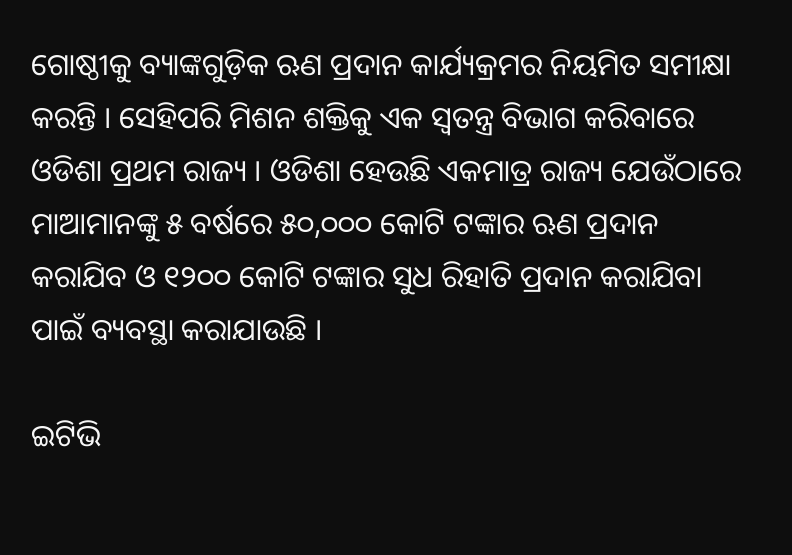ଗୋଷ୍ଠୀକୁ ବ୍ୟାଙ୍କଗୁଡ଼ିକ ଋଣ ପ୍ରଦାନ କାର୍ଯ୍ୟକ୍ରମର ନିୟମିତ ସମୀକ୍ଷା କରନ୍ତି । ସେହିପରି ମିଶନ ଶକ୍ତିକୁ ଏକ ସ୍ବତନ୍ତ୍ର ବିଭାଗ କରିବାରେ ଓଡିଶା ପ୍ରଥମ ରାଜ୍ୟ । ଓଡିଶା ହେଉଛି ଏକମାତ୍ର ରାଜ୍ୟ ଯେଉଁଠାରେ ମାଆମାନଙ୍କୁ ୫ ବର୍ଷରେ ୫୦,୦୦୦ କୋଟି ଟଙ୍କାର ଋଣ ପ୍ରଦାନ କରାଯିବ ଓ ୧୨୦୦ କୋଟି ଟଙ୍କାର ସୁଧ ରିହାତି ପ୍ରଦାନ କରାଯିବା ପାଇଁ ବ୍ୟବସ୍ଥା କରାଯାଉଛି ।

ଇଟିଭି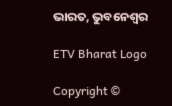ଭାରତ, ଭୁବନେଶ୍ବର

ETV Bharat Logo

Copyright ©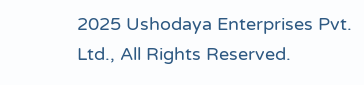2025 Ushodaya Enterprises Pvt. Ltd., All Rights Reserved.